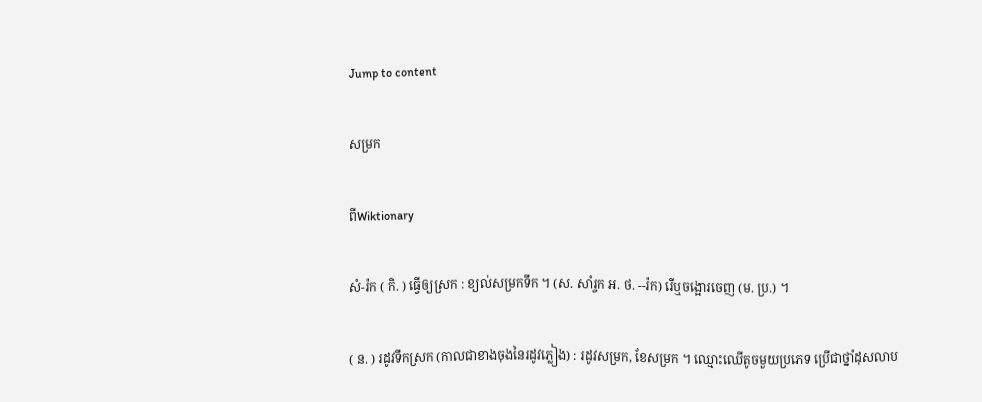Jump to content

សម្រក

ពីWiktionary

សំ-រ៉ក ( កិ. ) ធ្វើឲ្យស្រក : ខ្យល់សម្រកទឹក ។ (ស. សាំរ្ចក អ. ថ. --រ៉ក) រើឬចង្អោរចេញ (ម. ប្រ.) ។

( ន. ) រដូវទឹកស្រក (កាលជាខាងចុងនៃរដូវភ្លៀង) : រដូវសម្រក, ខែសម្រក ។ ឈ្មោះឈើតូចមួយប្រភេទ ប្រើជាថ្នាំដុសលាប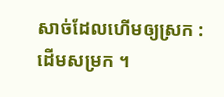សាច់ដែលហើមឲ្យស្រក : ដើមសម្រក ។